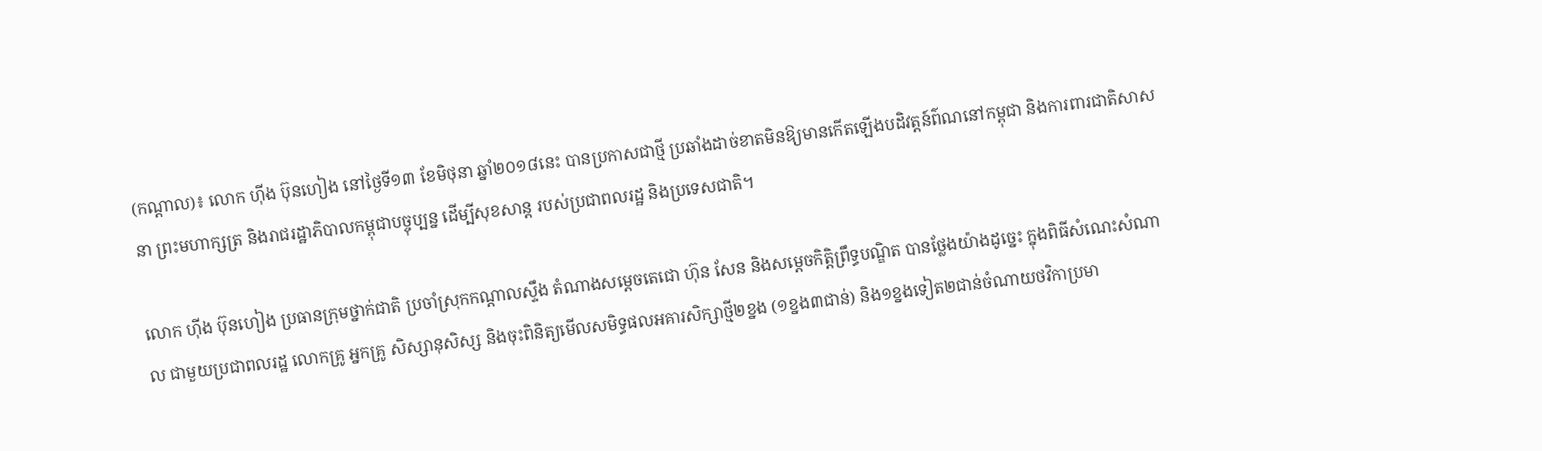(កណ្តាល)៖ លោក ហ៊ីង ប៊ុនហៀង នៅថ្ងៃទី១៣ ខែមិថុនា ឆ្នាំ២០១៨នេះ បានប្រកាសជាថ្មី ប្រឆាំងដាច់ខាតមិនឱ្យមានកើតឡើងបដិវត្តន៍ព៌ណនៅកម្ពុជា និងការពារជាតិសាសនា ព្រះមហាក្សត្រ និងរាជរដ្ឋាភិបាលកម្ពុជាបច្ចុប្បន្ន ដើម្បីសុខសាន្ត របស់ប្រជាពលរដ្ឋ និងប្រទេសជាតិ។

លោក ហ៊ីង ប៊ុនហៀង ប្រធានក្រុមថ្នាក់ជាតិ ប្រចាំស្រុកកណ្តាលស្ទឹង តំណាងសម្តេចតេជោ ហ៊ុន សែន និងសម្តេចកិត្តិព្រឹទ្ធបណ្ឌិត បានថ្លែងយ៉ាងដូច្នេះ ក្នុងពិធីសំណេះសំណាល ជាមួយប្រជាពលរដ្ឋ លោកគ្រូ អ្នកគ្រូ សិស្សានុសិស្ស និងចុះពិនិត្យមើលសមិទ្ធផលអគារសិក្សាថ្មី២ខ្នង (១ខ្នង៣ជាន់) និង១ខ្នងទៀត២ជាន់ចំណាយថវិកាប្រមា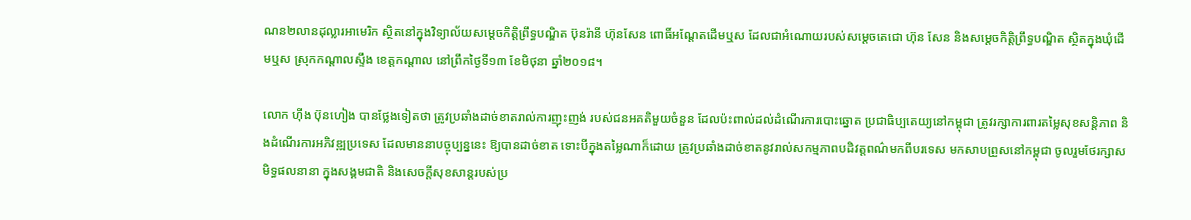ណន២លានដុល្លារអាមេរិក ស្ថិតនៅក្នុងវិទ្យាល័យសម្តេចកិត្តិព្រឹទ្ធបណ្ឌិត ប៊ុនរ៉ានី ហ៊ុនសែន ពោធិ៍អណ្តែតដើមឬស ដែលជាអំណោយរបស់សម្តេចតេជោ ហ៊ុន សែន និងសម្តេចកិត្តិព្រឹទ្ធបណ្ឌិត ស្ថិតក្នុងឃុំដើមឬស ស្រុកកណ្តាលស្ទឹង ខេត្តកណ្តាល នៅព្រឹកថ្ងៃទី១៣ ខែមិថុនា ឆ្នាំ២០១៨។

លោក ហ៊ីង ប៊ុនហៀង បានថ្លែងទៀតថា ត្រូវប្រឆាំងដាច់ខាតរាល់ការញុះញង់ របស់ជនអគតិមួយចំនួន ដែលប៉ះពាល់ដល់ដំណើរការបោះឆ្នោត ប្រជាធិប្បតេយ្យនៅកម្ពុជា ត្រូវរក្សាការពារតម្លៃសុខសន្តិភាព និងដំណើរការអភិវឌ្ឍប្រទេស ដែលមាននាបច្ចុប្បន្ននេះ ឱ្យបានដាច់ខាត ទោះបីក្នុងតម្លៃណាក៏ដោយ ត្រូវប្រឆាំងដាច់ខាតនូវរាល់សកម្មភាពបដិវត្តពណ៌មកពីបរទេស មកសាបព្រួសនៅកម្ពុជា ចូលរួមថែរក្សាសមិទ្ធផលនានា ក្នុងសង្គមជាតិ និងសេចក្ដីសុខសាន្តរបស់ប្រ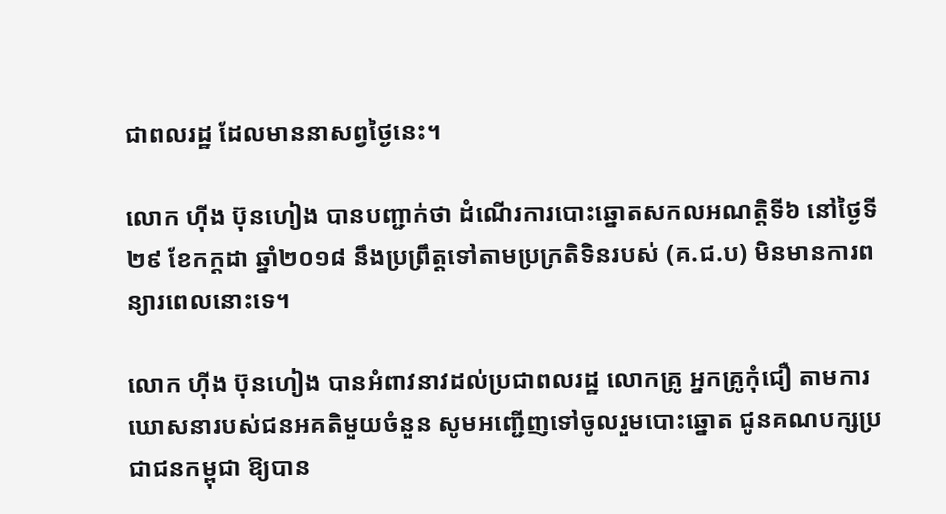ជាពលរដ្ឋ ដែលមាននាសព្វថ្ងៃនេះ។

លោក ហ៊ីង ប៊ុនហៀង បានបញ្ជាក់ថា ដំណើរការបោះឆ្នោតសកលអណត្តិទី៦ នៅថ្ងៃទី២៩ ខែកក្ដដា ឆ្នាំ២០១៨ នឹងប្រព្រឹត្តទៅតាមប្រក្រតិទិនរបស់ (គ.ជ.ប) មិនមានការពន្យារពេលនោះទេ។

លោក ហ៊ីង ប៊ុនហៀង បានអំពាវនាវដល់ប្រជាពលរដ្ឋ លោកគ្រូ អ្នកគ្រូកុំជឿ តាមការឃោសនារបស់ជនអគតិមួយចំនួន សូមអញ្ជើញទៅចូលរួមបោះឆ្នោត ជូនគណបក្សប្រជាជនកម្ពុជា ឱ្យបាន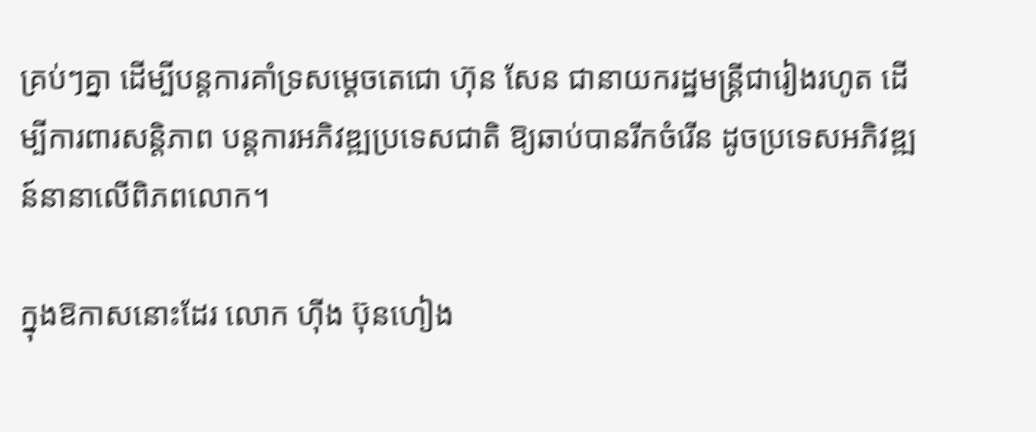គ្រប់ៗគ្នា ដើម្បីបន្តការគាំទ្រសម្ដេចតេជោ ហ៊ុន សែន ជានាយករដ្ឋមន្រ្តីជារៀងរហូត ដើម្បីការពារសន្តិភាព បន្តការអភិវឌ្ឍប្រទេសជាតិ ឱ្យឆាប់បានរីកចំរើន ដូចប្រទេសអភិវឌ្ឍន៍នានាលើពិភពលោក។

ក្នុងឱកាសនោះដែរ លោក ហ៊ីង ប៊ុនហៀង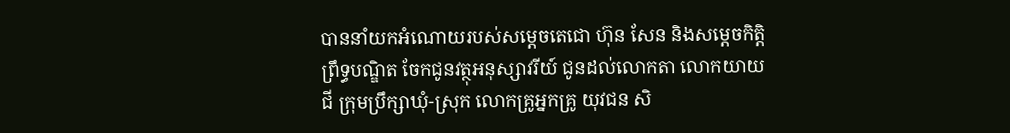បាននាំយកអំណោយរបស់សម្ដេចតេជោ ហ៊ុន សែន និងសម្ដេចកិត្តិព្រឹទ្ធបណ្ឌិត ចែកជូនវត្ថុអនុស្សាវរីយ៍ ជូនដល់លោកតា លោកយាយជី ក្រុមប្រឹក្សាឃុំ-ស្រុក លោកគ្រូអ្នកគ្រូ យុវជន សិ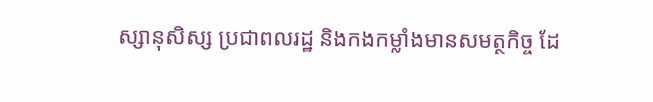ស្សានុសិស្ស ប្រជាពលរដ្ឋ និងកងកម្លាំងមានសមត្ថកិច្ច ដែ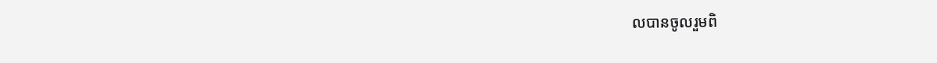លបានចូលរួមពិ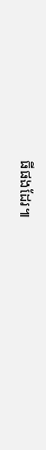ធីផងដែរ៕